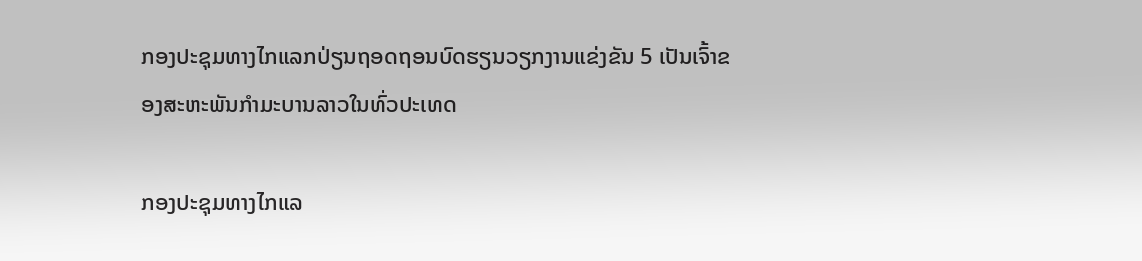ກອງປະຊຸມທາງໄກແລກປ່ຽນຖອດຖອນບົດຮຽນວຽກງານແຂ່ງຂັນ 5 ເປັນເຈົ້າຂອງສະຫະພັນກຳມະບານລາວໃນທົ່ວປະເທດ

ກອງປະຊຸມທາງໄກແລ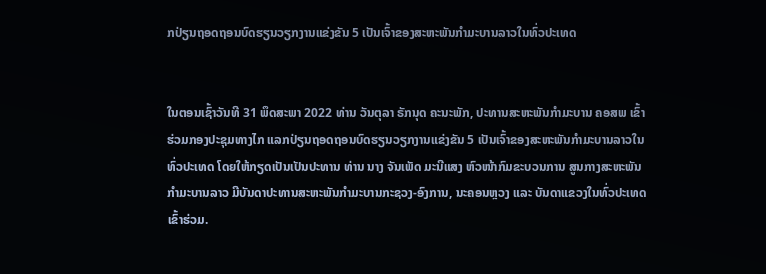ກປ່ຽນຖອດຖອນບົດຮຽນວຽກງານແຂ່ງຂັນ 5 ເປັນເຈົ້າຂອງສະຫະພັນກຳມະບານລາວໃນທົ່ວປະເທດ


ໃນຕອນເຊົ້າວັນທີ 31 ພຶດສະພາ 2022 ທ່ານ ວັນຕຸລາ ຣັກນຸດ ຄະນະພັກ, ປະທານສະຫະພັນກຳມະບານ ຄອສພ ເຂົ້າຮ່ວມກອງປະຊຸມທາງໄກ ແລກປ່ຽນຖອດຖອນບົດຮຽນວຽກງານແຂ່ງຂັນ 5 ເປັນເຈົ້າຂອງສະຫະພັນກຳມະບານລາວໃນທົ່ວປະເທດ ໂດຍໃຫ້ກຽດເປັນເປັນປະທານ ທ່ານ ນາງ ຈັນເພັດ ມະນີແສງ ຫົວໜ້າກົມຂະບວນການ ສູນກາງສະຫະພັນກຳມະບານລາວ ມີບັນດາປະທານສະຫະພັນກຳມະບານກະຊວງ-ອົງການ, ນະຄອນຫຼວງ ແລະ ບັນດາແຂວງໃນທົ່ວປະເທດເຂົ້າຮ່ວມ.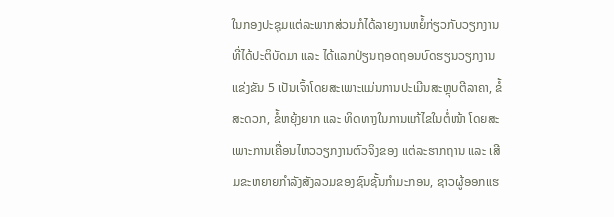ໃນກອງປະຊຸມແຕ່ລະພາກສ່ວນກໍໄດ້ລາຍງານຫຍໍ້ກ່ຽວກັບວຽກງານທີ່ໄດ້ປະຕິບັດມາ ແລະ ໄດ້ແລກປ່ຽນຖອດຖອນບົດຮຽນວຽກງານແຂ່ງຂັນ 5 ເປັນເຈົ້າໂດຍສະເພາະແມ່ນການປະເມີນສະຫຼຸບຕີລາຄາ, ຂໍ້ສະດວກ, ຂໍ້ຫຍຸ້ງຍາກ ແລະ ທິດທາງໃນການແກ້ໄຂໃນຕໍ່ໜ້າ ໂດຍສະເພາະການເຄື່ອນໄຫວວຽກງານຕົວຈິງຂອງ ແຕ່ລະຮາກຖານ ແລະ ເສີມຂະຫຍາຍກໍາລັງສັງລວມຂອງຊົນຊັ້ນກໍາມະກອນ, ຊາວຜູ້ອອກແຮ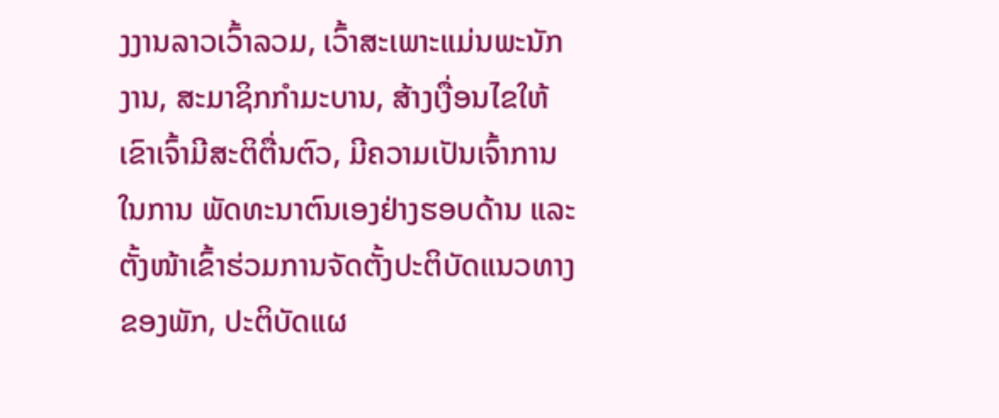ງງານລາວເວົ້າລວມ, ເວົ້າສະເພາະແມ່ນພະນັກງານ, ສະມາຊິກກໍາມະບານ, ສ້າງເງື່ອນໄຂໃຫ້ເຂົາເຈົ້າມີສະຕິຕື່ນຕົວ, ມີຄວາມເປັນເຈົ້າການໃນການ ພັດທະນາຕົນເອງຢ່າງຮອບດ້ານ ແລະ ຕັ້ງໜ້າເຂົ້າຮ່ວມການຈັດຕັ້ງປະຕິບັດແນວທາງຂອງພັກ, ປະຕິບັດແຜ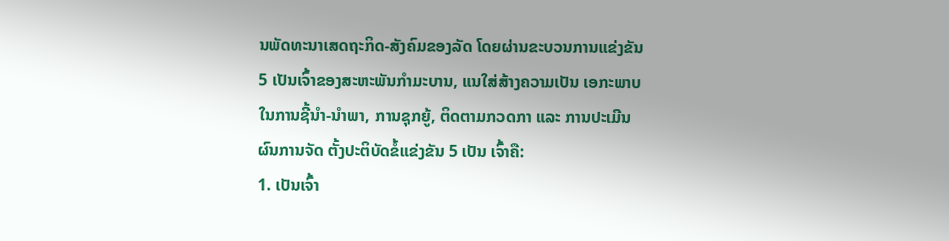ນພັດທະນາເສດຖະກິດ-ສັງຄົມຂອງລັດ ໂດຍຜ່ານຂະບວນການແຂ່ງຂັນ 5 ເປັນເຈົ້າຂອງສະຫະພັນກໍາມະບານ, ແນໃສ່ສ້າງຄວາມເປັນ ເອກະພາບໃນການຊີ້ນໍາ-ນໍາພາ, ການຊຸກຍູ້, ຕິດຕາມກວດກາ ແລະ ການປະເມີນຜົນການຈັດ ຕັ້ງປະຕິບັດຂໍ້ແຂ່ງຂັນ 5 ເປັນ ເຈົ້າຄື:
1. ເປັນເຈົ້າ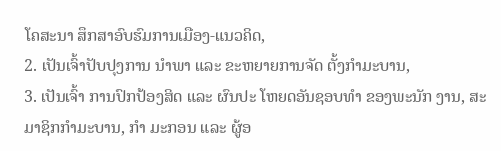ໂຄສະນາ ສຶກສາອົບຮົມການເມືອງ-ແນວຄິດ,
2. ເປັນເຈົ້າປັບປຸງການ ນໍາພາ ແລະ ຂະຫຍາຍການຈັດ ຕັ້ງກໍາມະບານ,
3. ເປັນເຈົ້າ ການປົກປ້ອງສິດ ແລະ ຜົນປະ ໂຫຍດອັນຊອບທໍາ ຂອງພະນັກ ງານ, ສະມາຊິກກໍາມະບານ, ກໍາ ມະກອນ ແລະ ຜູ້ອ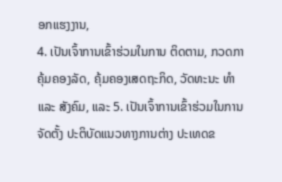ອກແຮງງານ,
4. ເປັນເຈົ້າການເຂົ້າຮ່ວມໃນການ ຕິດຕາມ, ກວດກາຄຸ້ມຄອງລັດ, ຄຸ້ມຄອງເສດຖະກິດ, ວັດທະນະ ທໍາ ແລະ ສັງຄົມ, ແລະ 5. ເປັນເຈົ້າການເຂົ້າຮ່ວມໃນການຈັດຕັ້ງ ປະຕິບັດແນວທາງການຕ່າງ ປະເທດຂ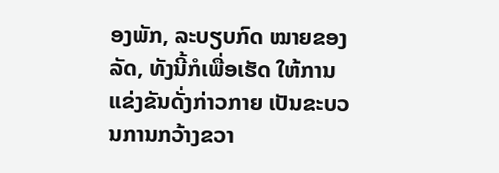ອງພັກ, ລະບຽບກົດ ໝາຍຂອງລັດ, ທັງນີ້ກໍເພື່ອເຮັດ ໃຫ້ການແຂ່ງຂັນດັ່ງກ່າວກາຍ ເປັນຂະບວນການກວ້າງຂວາ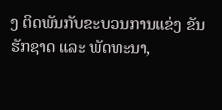ງ ຕິດພັນກັບຂະບວນການແຂ່ງ ຂັນຮັກຊາດ ແລະ ພັດທະນາ,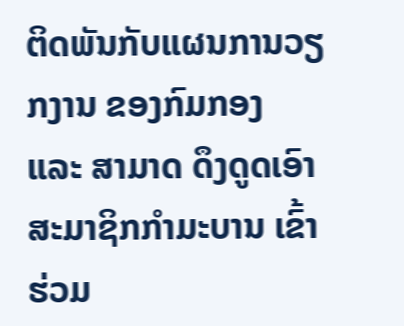ຕິດພັນກັບແຜນການວຽກງານ ຂອງກົມກອງ ແລະ ສາມາດ ດຶງດູດເອົາສະມາຊິກກໍາມະບານ ເຂົ້າຮ່ວມ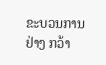ຂະບວນການຢ່າງ ກວ້າ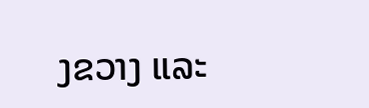ງຂວາງ ແລະ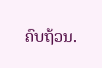ຄົບຖ້ວນ.